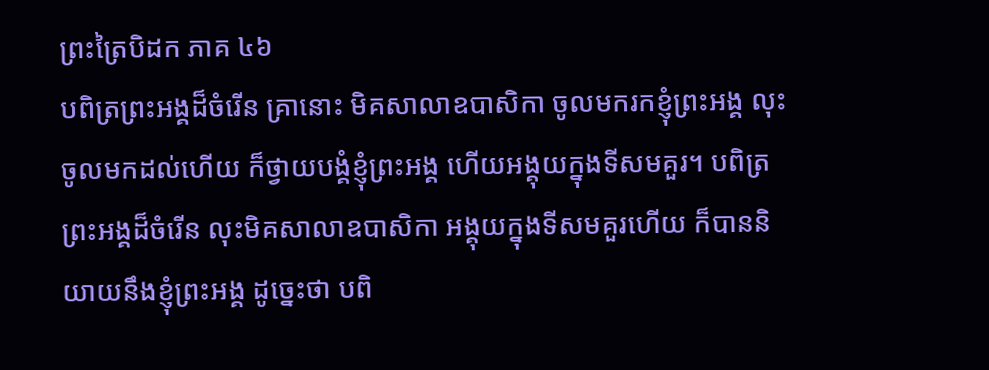ព្រះត្រៃបិដក ភាគ ៤៦
បពិត្រព្រះអង្គដ៏ចំរើន គ្រានោះ មិគសាលាឧបាសិកា ចូលមករកខ្ញុំព្រះអង្គ លុះចូលមកដល់ហើយ ក៏ថ្វាយបង្គំខ្ញុំព្រះអង្គ ហើយអង្គុយក្នុងទីសមគួរ។ បពិត្រព្រះអង្គដ៏ចំរើន លុះមិគសាលាឧបាសិកា អង្គុយក្នុងទីសមគួរហើយ ក៏បាននិយាយនឹងខ្ញុំព្រះអង្គ ដូច្នេះថា បពិ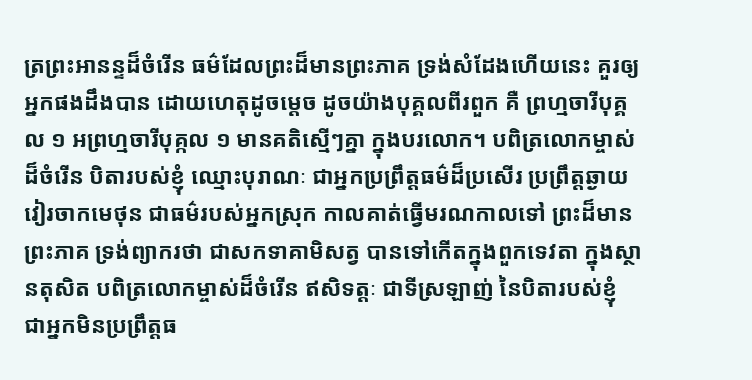ត្រព្រះអានន្ទដ៏ចំរើន ធម៌ដែលព្រះដ៏មានព្រះភាគ ទ្រង់សំដែងហើយនេះ គួរឲ្យអ្នកផងដឹងបាន ដោយហេតុដូចម្តេច ដូចយ៉ាងបុគ្គលពីរពួក គឺ ព្រហ្មចារីបុគ្គល ១ អព្រហ្មចារីបុគ្កល ១ មានគតិស្មើៗគ្នា ក្នុងបរលោក។ បពិត្រលោកម្ចាស់ដ៏ចំរើន បិតារបស់ខ្ញុំ ឈ្មោះបុរាណៈ ជាអ្នកប្រព្រឹត្តធម៌ដ៏ប្រសើរ ប្រព្រឹត្តឆ្ងាយ វៀរចាកមេថុន ជាធម៌របស់អ្នកស្រុក កាលគាត់ធ្វើមរណកាលទៅ ព្រះដ៏មានព្រះភាគ ទ្រង់ព្យាករថា ជាសកទាគាមិសត្វ បានទៅកើតក្នុងពួកទេវតា ក្នុងស្ថានតុសិត បពិត្រលោកម្ចាស់ដ៏ចំរើន ឥសិទត្តៈ ជាទីស្រឡាញ់ នៃបិតារបស់ខ្ញុំ ជាអ្នកមិនប្រព្រឹត្តធ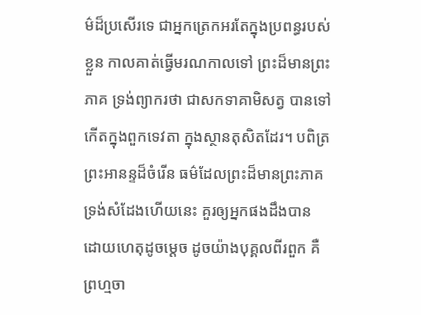ម៌ដ៏ប្រសើរទេ ជាអ្នកត្រេកអរតែក្នុងប្រពន្ធរបស់ខ្លួន កាលគាត់ធ្វើមរណកាលទៅ ព្រះដ៏មានព្រះភាគ ទ្រង់ព្យាករថា ជាសកទាគាមិសត្វ បានទៅកើតក្នុងពួកទេវតា ក្នុងស្ថានតុសិតដែរ។ បពិត្រព្រះអានន្ទដ៏ចំរើន ធម៌ដែលព្រះដ៏មានព្រះភាគ ទ្រង់សំដែងហើយនេះ គួរឲ្យអ្នកផងដឹងបាន ដោយហេតុដូចម្តេច ដូចយ៉ាងបុគ្គលពីរពួក គឺ ព្រហ្មចា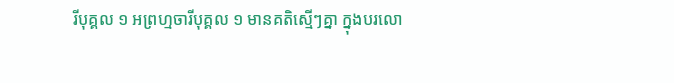រីបុគ្គល ១ អព្រហ្មចារីបុគ្គល ១ មានគតិស្មើៗគ្នា ក្នុងបរលោ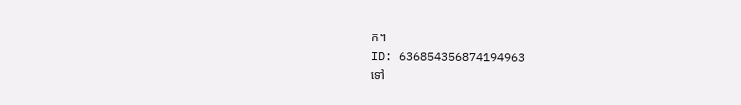ក។
ID: 636854356874194963
ទៅ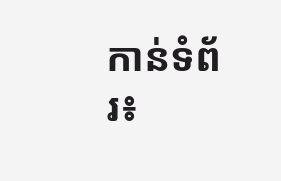កាន់ទំព័រ៖